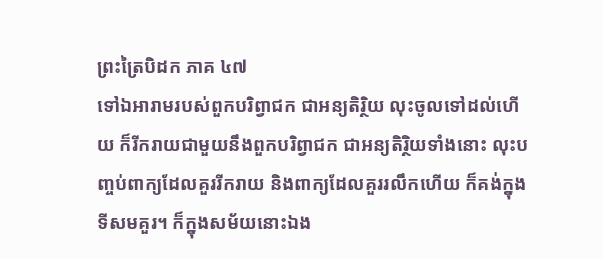ព្រះត្រៃបិដក ភាគ ៤៧
ទៅឯអារាមរបស់ពួកបរិព្វាជក ជាអន្យតិរិ្ថយ លុះចូលទៅដល់ហើយ ក៏រីករាយជាមួយនឹងពួកបរិព្វាជក ជាអន្យតិរ្ថិយទាំងនោះ លុះបញ្ចប់ពាក្យដែលគួររីករាយ និងពាក្យដែលគួររលឹកហើយ ក៏គង់ក្នុងទីសមគួរ។ ក៏ក្នុងសម័យនោះឯង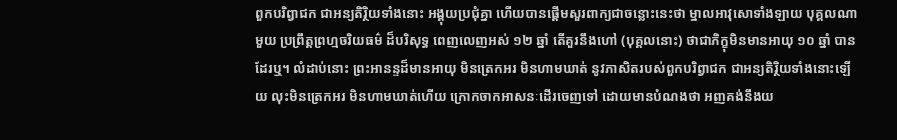ពួកបរិព្វាជក ជាអន្យតិរ្ថិយទាំងនោះ អង្គុយប្រជុំគ្នា ហើយបានផ្តើមសួរពាក្យជាចន្លោះនេះថា ម្នាលអាវុសោទាំងឡាយ បុគ្គលណាមួយ ប្រព្រឹត្តព្រហ្មចរិយធម៌ ដ៏បរិសុទ្ធ ពេញលេញអស់ ១២ ឆ្នាំ តើគួរនឹងហៅ (បុគ្គលនោះ) ថាជាភិក្ខុមិនមានអាយុ ១០ ឆ្នាំ បានដែរឬ។ លំដាប់នោះ ព្រះអានន្ទដ៏មានអាយុ មិនត្រេកអរ មិនហាមឃាត់ នូវភាសិតរបស់ពួកបរិព្វាជក ជាអន្យតិរ្ថិយទាំងនោះឡើយ លុះមិនត្រេកអរ មិនហាមឃាត់ហើយ ក្រោកចាកអាសនៈដើរចេញទៅ ដោយមានបំណងថា អញគង់នឹងយ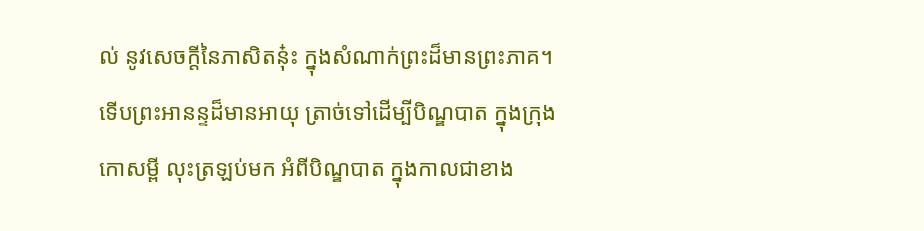ល់ នូវសេចក្តីនៃភាសិតនុ៎ះ ក្នុងសំណាក់ព្រះដ៏មានព្រះភាគ។ ទើបព្រះអានន្ទដ៏មានអាយុ ត្រាច់ទៅដើម្បីបិណ្ឌបាត ក្នុងក្រុងកោសម្ពី លុះត្រឡប់មក អំពីបិណ្ឌបាត ក្នុងកាលជាខាង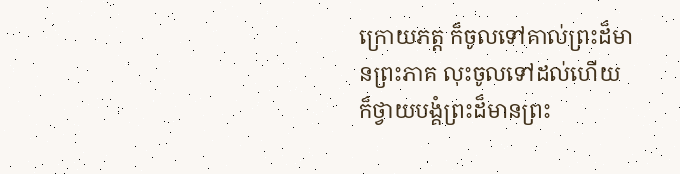ក្រោយភត្ត ក៏ចូលទៅគាល់ព្រះដ៏មានព្រះភាគ លុះចូលទៅដល់ហើយ ក៏ថ្វាយបង្គំព្រះដ៏មានព្រះ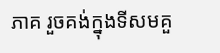ភាគ រួចគង់ក្នុងទីសមគួ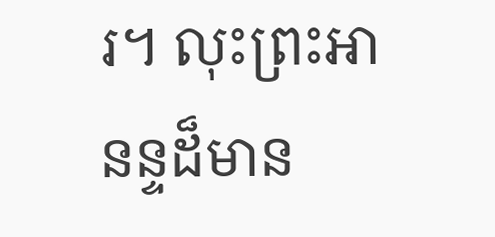រ។ លុះព្រះអានន្ទដ៏មាន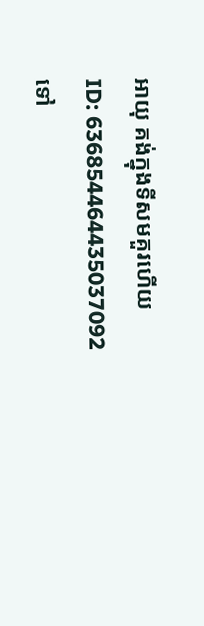អាយុ គង់ក្នុងទីសមគួរហើយ
ID: 636854464435037092
ទៅ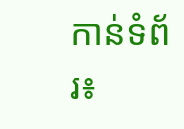កាន់ទំព័រ៖